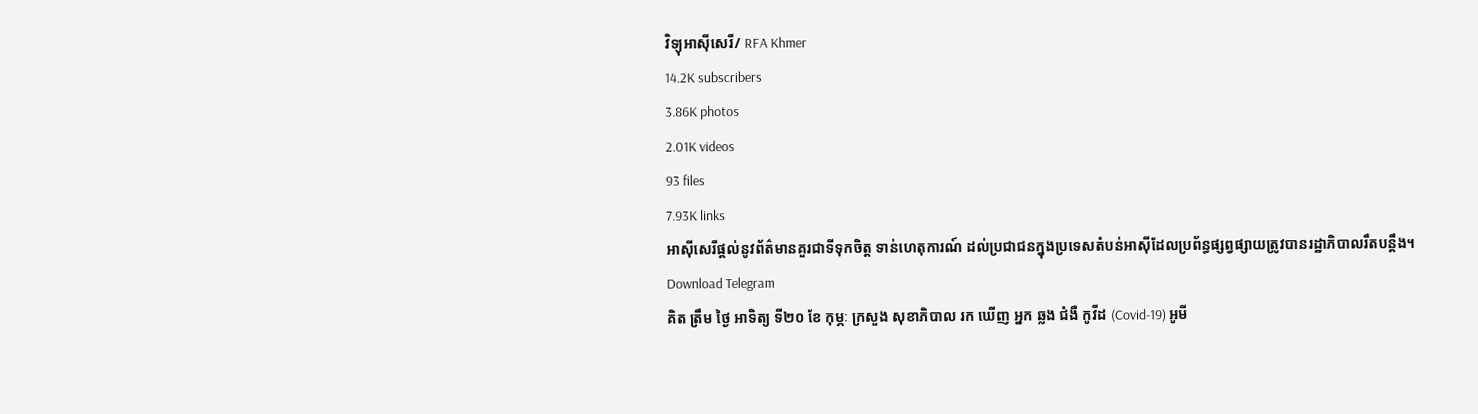វិទ្យុអាស៊ីសេរី/ RFA Khmer
14.2K subscribers
3.86K photos
2.01K videos
93 files
7.93K links
អាស៊ីសេរីផ្ដល់នូវព័ត៌មានគួរជាទីទុកចិត្ត ទាន់ហេតុការណ៍ ដល់ប្រជាជនក្នុងប្រទេសតំបន់អាស៊ីដែលប្រព័ន្ធផ្សព្វផ្សាយត្រូវបានរដ្ឋាភិបាលរឹតបន្តឹង។
Download Telegram
គិត ត្រឹម ថ្ងៃ អាទិត្យ ទី២០ ខែ កុម្ភៈ ក្រសួង សុខាភិបាល រក ឃើញ អ្នក ឆ្លង ជំងឺ កូវីដ (Covid-19) អូមី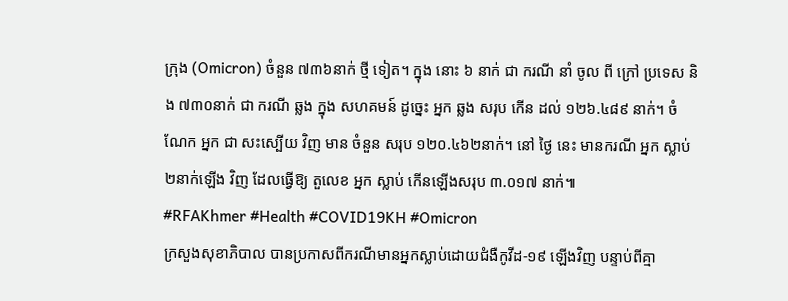ក្រុង (Omicron) ចំនួន ៧៣៦នាក់ ថ្មី ទៀត។ ក្នុង នោះ ៦ នាក់ ជា ករណី នាំ ចូល ពី ក្រៅ ប្រទេស និង ៧៣០នាក់ ជា ករណី ឆ្លង ក្នុង សហគមន៍ ដូច្នេះ អ្នក ឆ្លង សរុប កើន ដល់ ១២៦.៤៨៩ នាក់។ ចំណែក អ្នក ជា សះស្បើយ វិញ មាន ចំនួន សរុប ១២០.៤៦២នាក់។ នៅ ថ្ងៃ នេះ មានករណី អ្នក ស្លាប់ ២នាក់ឡើង វិញ ដែលធ្វើឱ្យ តួលេខ អ្នក ស្លាប់ កើនឡើងសរុប ៣.០១៧ នាក់៕
#RFAKhmer #Health #COVID19KH #Omicron
ក្រសួងសុខាភិបាល បានប្រកាសពីករណីមានអ្នកស្លាប់ដោយជំងឺកូវីដ-១៩ ឡើងវិញ បន្ទាប់ពីគ្មា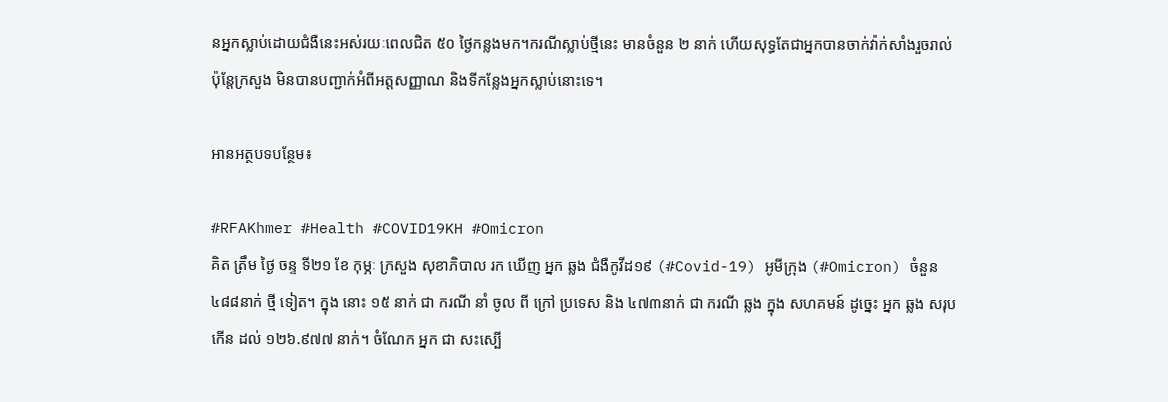នអ្នកស្លាប់ដោយជំងឺនេះអស់រយៈពេលជិត ៥០ ថ្ងៃកន្លងមក។ករណីស្លាប់ថ្មីនេះ មានចំនួន ២ នាក់ ហើយសុទ្ធតែជាអ្នកបានចាក់វ៉ាក់សាំងរួចរាល់ ប៉ុន្តែក្រសួង មិនបានបញ្ជាក់អំពីអត្តសញ្ញាណ និងទីកន្លែងអ្នកស្លាប់នោះទេ។

អានអត្ថបទបន្ថែម៖

#RFAKhmer #Health #COVID19KH #Omicron
គិត ត្រឹម ថ្ងៃ ចន្ទ ទី២១ ខែ កុម្ភៈ ក្រសួង សុខាភិបាល រក ឃើញ អ្នក ឆ្លង ជំងឺកូវីដ១៩ (#Covid-19) អូមីក្រុង (#Omicron) ចំនួន ៤៨៨នាក់ ថ្មី ទៀត។ ក្នុង នោះ ១៥ នាក់ ជា ករណី នាំ ចូល ពី ក្រៅ ប្រទេស និង ៤៧៣នាក់ ជា ករណី ឆ្លង ក្នុង សហគមន៍ ដូច្នេះ អ្នក ឆ្លង សរុប កើន ដល់ ១២៦.៩៧៧ នាក់។ ចំណែក អ្នក ជា សះស្បើ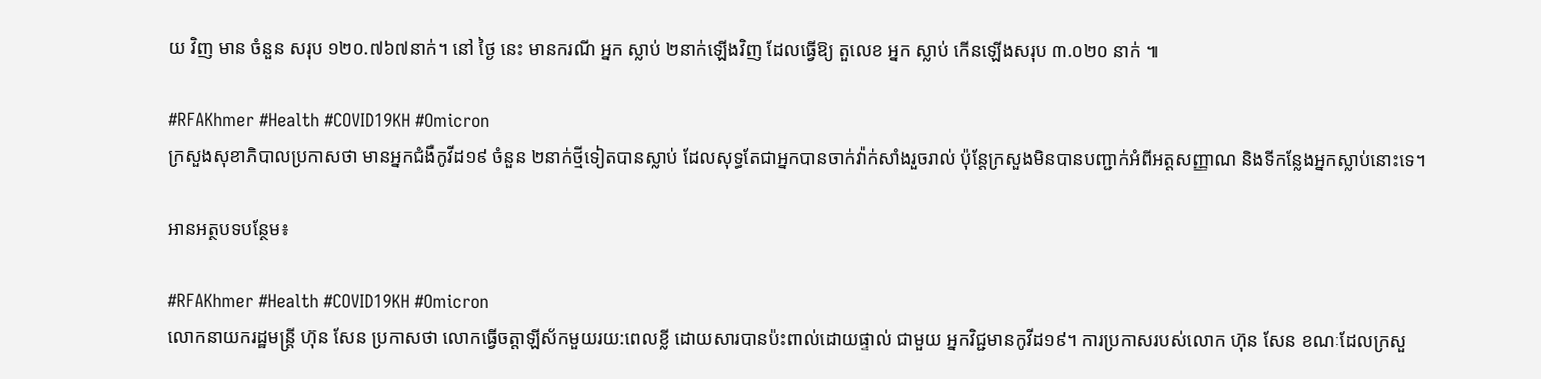យ វិញ មាន ចំនួន សរុប ១២០.៧៦៧នាក់។ នៅ ថ្ងៃ នេះ មានករណី អ្នក ស្លាប់ ២នាក់ឡើងវិញ ដែលធ្វើឱ្យ តួលេខ អ្នក ស្លាប់ កើនឡើងសរុប ៣.០២០ នាក់ ៕

#RFAKhmer #Health #COVID19KH #Omicron
ក្រសួងសុខាភិបាលប្រកាសថា មានអ្នកជំងឺកូវីដ១៩ ចំនួន ២នាក់ថ្មីទៀតបានស្លាប់ ដែលសុទ្ធតែជាអ្នកបានចាក់វ៉ាក់សាំងរួចរាល់ ប៉ុន្តែក្រសួងមិនបានបញ្ជាក់អំពីអត្តសញ្ញាណ និងទីកន្លែងអ្នកស្លាប់នោះទេ។

អានអត្ថបទបន្ថែម៖

#RFAKhmer #Health #COVID19KH #Omicron
លោកនាយករដ្ឋមន្ត្រី ហ៊ុន សែន ប្រកាសថា លោកធ្វើចត្តាឡីស័កមួយរយ:ពេលខ្លី ដោយសារបានប៉ះពាល់ដោយផ្ទាល់ ជាមួយ អ្នកវិជ្ជមានកូវីដ១៩។ ការប្រកាសរបស់លោក ហ៊ុន សែន ខណៈដែលក្រសួ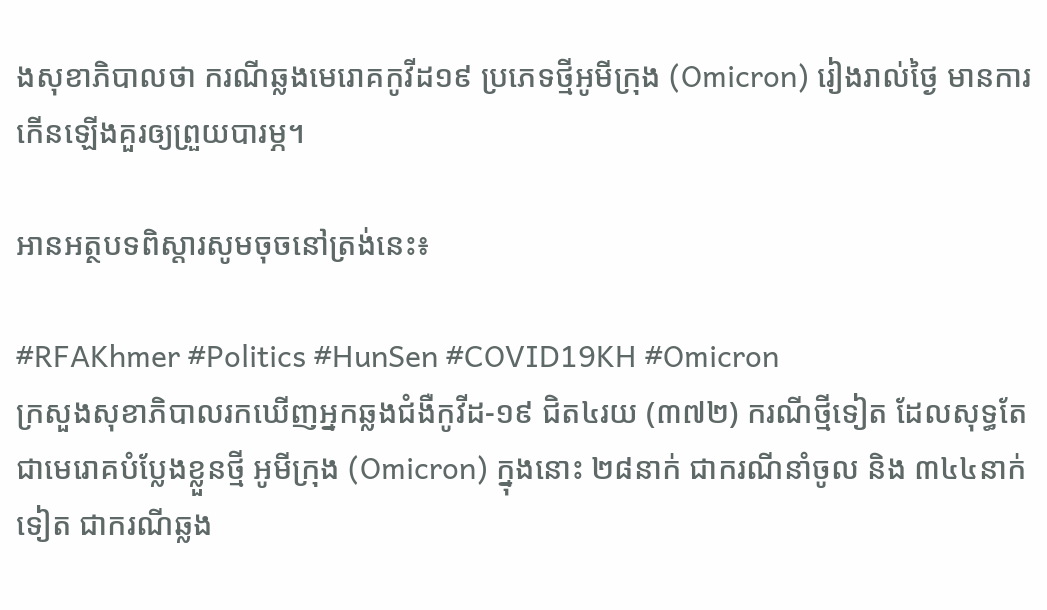ងសុខាភិបាលថា ករណីឆ្លងមេរោគកូវីដ១៩ ប្រភេទថ្មីអូមីក្រុង (Omicron) រៀងរាល់ថ្ងៃ មានការកើនឡើងគួរឲ្យព្រួយបារម្ភ។

អានអត្ថបទពិស្តារសូមចុចនៅត្រង់នេះ៖

#RFAKhmer #Politics #HunSen #COVID19KH #Omicron
ក្រសួងសុខាភិបាលរកឃើញអ្នកឆ្លងជំងឺកូវីដ-១៩ ជិត៤រយ (៣៧២) ករណីថ្មីទៀត ដែលសុទ្ធតែជាមេរោគបំប្លែងខ្លួនថ្មី អូមីក្រុង (Omicron) ក្នុងនោះ ២៨នាក់ ជាករណីនាំចូល និង ៣៤៤នាក់ទៀត ជាករណីឆ្លង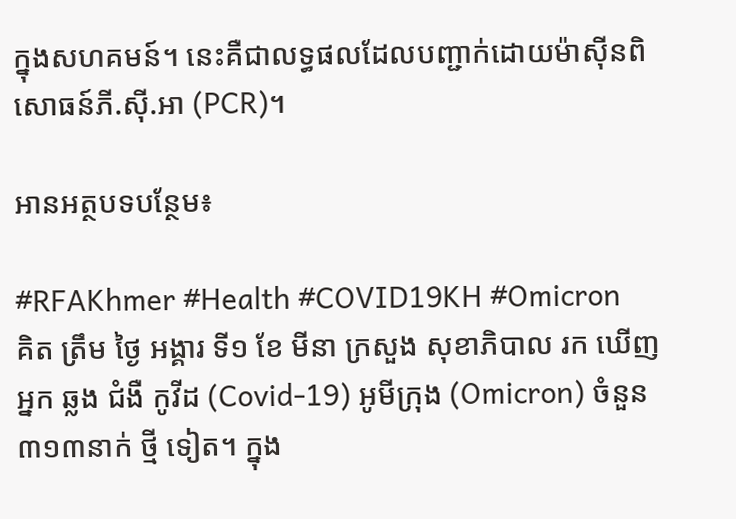ក្នុងសហគមន៍។ នេះគឺជាលទ្ធផលដែលបញ្ជាក់ដោយម៉ាស៊ីនពិសោធន៍ភី.ស៊ី.អា (PCR)។

អានអត្ថបទបន្ថែម៖

#RFAKhmer #Health #COVID19KH #Omicron
គិត ត្រឹម ថ្ងៃ អង្គារ ទី១ ខែ មីនា ក្រសួង សុខាភិបាល រក ឃើញ អ្នក ឆ្លង ជំងឺ កូវីដ (Covid-19) អូមីក្រុង (Omicron) ចំនួន ៣១៣នាក់ ថ្មី ទៀត។ ក្នុង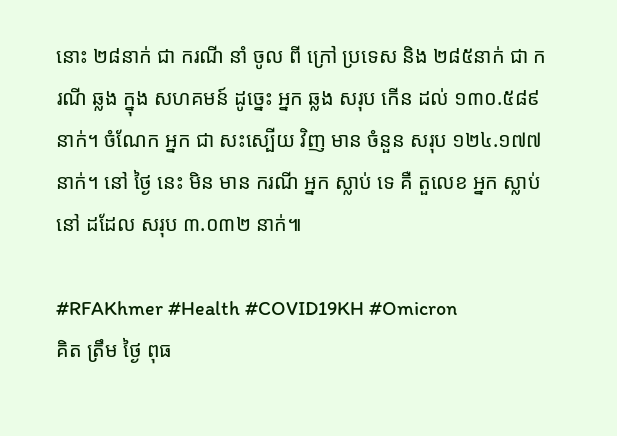នោះ ២៨នាក់ ជា ករណី នាំ ចូល ពី ក្រៅ ប្រទេស និង ២៨៥នាក់ ជា ករណី ឆ្លង ក្នុង សហគមន៍ ដូច្នេះ អ្នក ឆ្លង សរុប កើន ដល់ ១៣០.៥៨៩នាក់។ ចំណែក អ្នក ជា សះស្បើយ វិញ មាន ចំនួន សរុប ១២៤.១៧៧ នាក់។ នៅ ថ្ងៃ នេះ មិន មាន ករណី អ្នក ស្លាប់ ទេ គឺ តួលេខ អ្នក ស្លាប់ នៅ ដដែល សរុប ៣.០៣២ នាក់៕

#RFAKhmer #Health #COVID19KH #Omicron
គិត ត្រឹម ថ្ងៃ ពុធ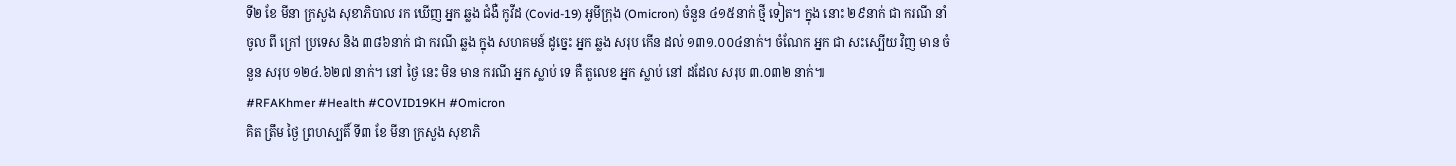ទី២ ខែ មីនា ក្រសួង សុខាភិបាល រក ឃើញ អ្នក ឆ្លង ជំងឺ កូវីដ (Covid-19) អូមីក្រុង (Omicron) ចំនួន ៤១៥នាក់ ថ្មី ទៀត។ ក្នុង នោះ ២៩នាក់ ជា ករណី នាំ ចូល ពី ក្រៅ ប្រទេស និង ៣៨៦នាក់ ជា ករណី ឆ្លង ក្នុង សហគមន៍ ដូច្នេះ អ្នក ឆ្លង សរុប កើន ដល់ ១៣១.០០៤នាក់។ ចំណែក អ្នក ជា សះស្បើយ វិញ មាន ចំនួន សរុប ១២៤.៦២៧ នាក់។ នៅ ថ្ងៃ នេះ មិន មាន ករណី អ្នក ស្លាប់ ទេ គឺ តួលេខ អ្នក ស្លាប់ នៅ ដដែល សរុប ៣.០៣២ នាក់៕
#RFAKhmer #Health #COVID19KH #Omicron
គិត ត្រឹម ថ្ងៃ ព្រហស្បតិ៍ ទី៣ ខែ មីនា ក្រសួង សុខាភិ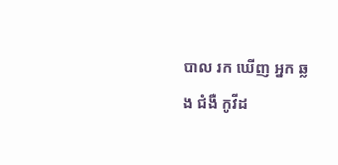បាល រក ឃើញ អ្នក ឆ្លង ជំងឺ កូវីដ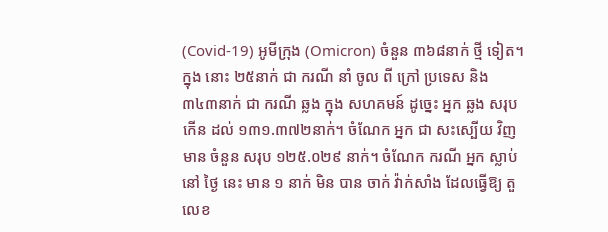(Covid-19) អូមីក្រុង (Omicron) ចំនួន ៣៦៨នាក់ ថ្មី ទៀត។ ក្នុង នោះ ២៥នាក់ ជា ករណី នាំ ចូល ពី ក្រៅ ប្រទេស និង ៣៤៣នាក់ ជា ករណី ឆ្លង ក្នុង សហគមន៍ ដូច្នេះ អ្នក ឆ្លង សរុប កើន ដល់ ១៣១.៣៧២នាក់។ ចំណែក អ្នក ជា សះស្បើយ វិញ មាន ចំនួន សរុប ១២៥.០២៩ នាក់។ ចំណែក ករណី អ្នក ស្លាប់ នៅ ថ្ងៃ នេះ មាន ១ នាក់ មិន បាន ចាក់ វ៉ាក់សាំង ដែលធ្វើឱ្យ តួលេខ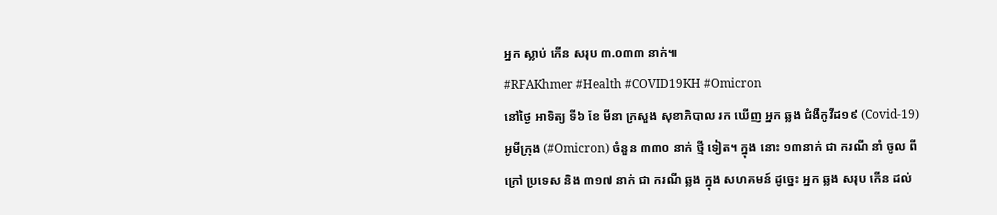អ្នក ស្លាប់ កើន សរុប ៣.០៣៣ នាក់៕
#RFAKhmer #Health #COVID19KH #Omicron
នៅថ្ងៃ អាទិត្យ ទី៦ ខែ មីនា ក្រសួង សុខាភិបាល រក ឃើញ អ្នក ឆ្លង ជំងឺកូវីដ១៩ (Covid-19) អូមីក្រុង (#Omicron) ចំនួន ៣៣០ នាក់ ថ្មី ទៀត។ ក្នុង នោះ ១៣នាក់ ជា ករណី នាំ ចូល ពី ក្រៅ ប្រទេស និង ៣១៧ នាក់ ជា ករណី ឆ្លង ក្នុង សហគមន៍ ដូច្នេះ អ្នក ឆ្លង សរុប កើន ដល់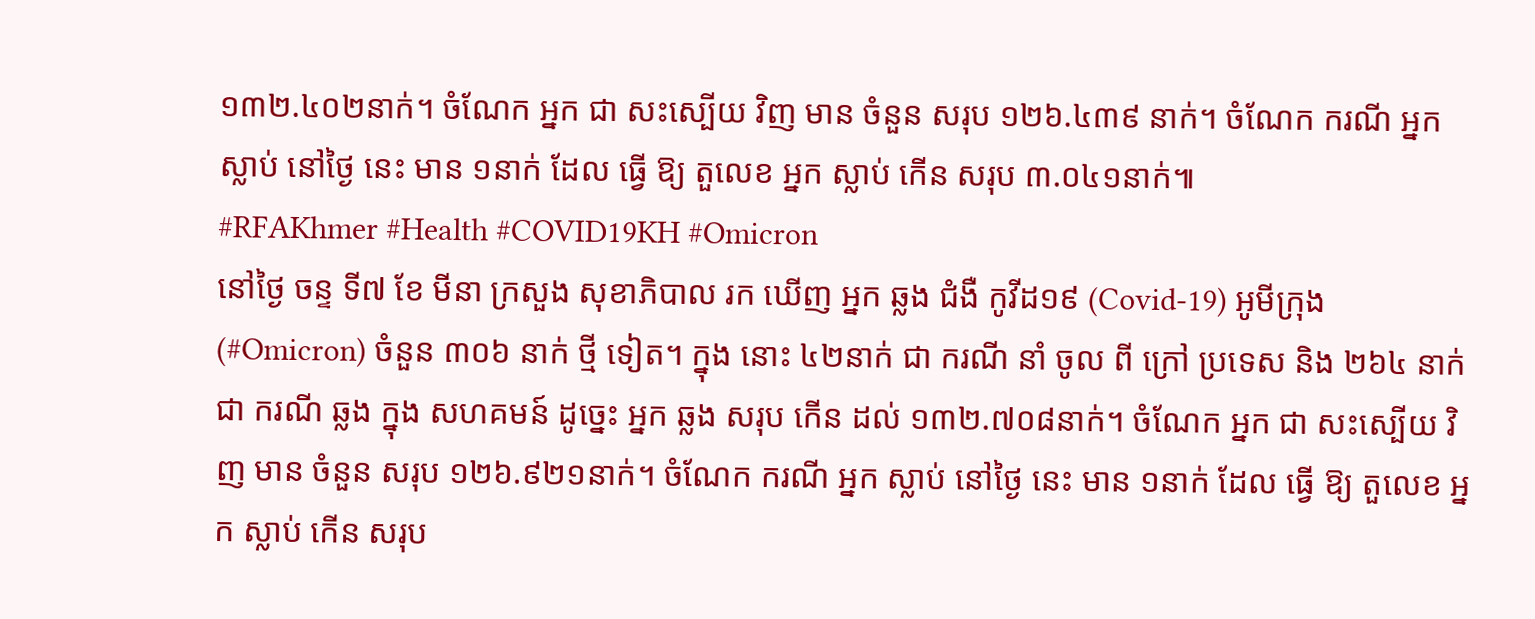១៣២.៤០២នាក់។ ចំណែក អ្នក ជា សះស្បើយ វិញ មាន ចំនួន សរុប ១២៦.៤៣៩ នាក់។ ចំណែក ករណី អ្នក ស្លាប់ នៅថ្ងៃ នេះ មាន ១នាក់ ដែល ធ្វើ ឱ្យ តួលេខ អ្នក ស្លាប់ កើន សរុប ៣.០៤១នាក់៕
#RFAKhmer #Health #COVID19KH #Omicron
នៅថ្ងៃ ចន្ទ ទី៧ ខែ មីនា ក្រសួង សុខាភិបាល រក ឃើញ អ្នក ឆ្លង ជំងឺ កូវីដ១៩ (Covid-19) អូមីក្រុង (#Omicron) ចំនួន ៣០៦ នាក់ ថ្មី ទៀត។ ក្នុង នោះ ៤២នាក់ ជា ករណី នាំ ចូល ពី ក្រៅ ប្រទេស និង ២៦៤ នាក់ ជា ករណី ឆ្លង ក្នុង សហគមន៍ ដូច្នេះ អ្នក ឆ្លង សរុប កើន ដល់ ១៣២.៧០៨នាក់។ ចំណែក អ្នក ជា សះស្បើយ វិញ មាន ចំនួន សរុប ១២៦.៩២១នាក់។ ចំណែក ករណី អ្នក ស្លាប់ នៅថ្ងៃ នេះ មាន ១នាក់ ដែល ធ្វើ ឱ្យ តួលេខ អ្នក ស្លាប់ កើន សរុប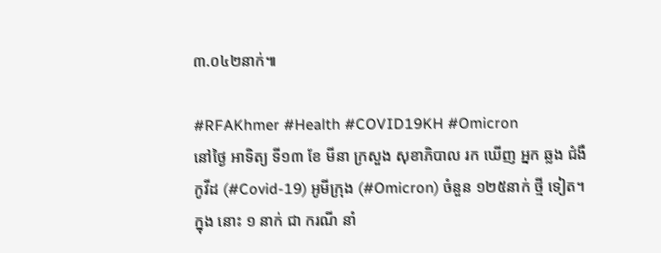៣.០៤២នាក់៕

#RFAKhmer #Health #COVID19KH #Omicron
នៅថ្ងៃ អាទិត្យ ទី១៣ ខែ មីនា ក្រសួង សុខាភិបាល រក ឃើញ អ្នក ឆ្លង ជំងឺ កូវីដ (#Covid-19) អូមីក្រុង (#Omicron) ចំនួន ១២៥នាក់ ថ្មី ទៀត។ ក្នុង នោះ ១ នាក់ ជា ករណី នាំ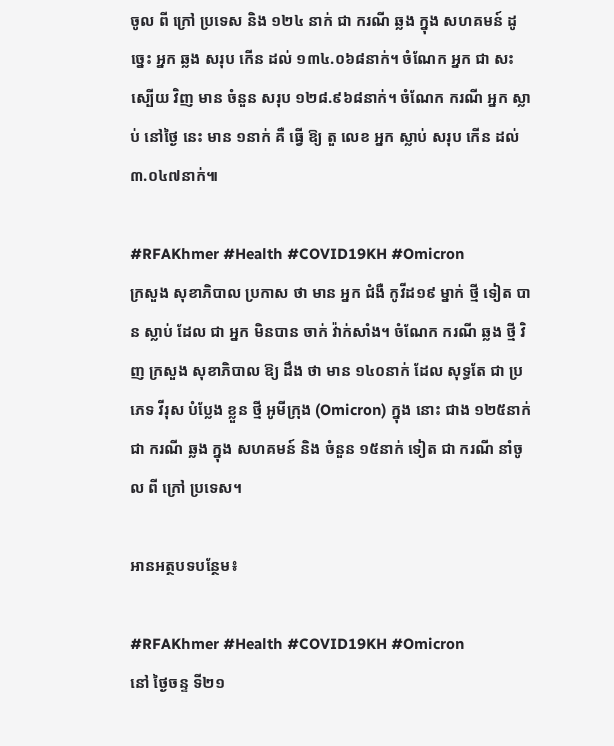ចូល ពី ក្រៅ ប្រទេស និង ១២៤ នាក់ ជា ករណី ឆ្លង ក្នុង សហគមន៍ ដូច្នេះ អ្នក ឆ្លង សរុប កើន ដល់ ១៣៤.០៦៨នាក់។ ចំណែក អ្នក ជា សះស្បើយ វិញ មាន ចំនួន សរុប ១២៨.៩៦៨នាក់។ ចំណែក ករណី អ្នក ស្លាប់ នៅថ្ងៃ នេះ មាន ១នាក់ គឺ ធ្វើ ឱ្យ តួ លេខ អ្នក ស្លាប់ សរុប កើន ដល់ ៣.០៤៧នាក់៕

#RFAKhmer #Health #COVID19KH #Omicron
ក្រសួង សុខាភិបាល ប្រកាស ថា មាន អ្នក ជំងឺ កូវីដ១៩ ម្នាក់ ថ្មី ទៀត បាន ស្លាប់ ដែល ជា អ្នក មិនបាន ចាក់ វ៉ាក់សាំង។ ចំណែក ករណី ឆ្លង ថ្មី វិញ ក្រសួង សុខាភិបាល ឱ្យ ដឹង ថា មាន ១៤០នាក់ ដែល សុទ្ធតែ ជា ប្រភេទ វីរុស បំប្លែង ខ្លួន ថ្មី អូមីក្រុង (Omicron) ក្នុង នោះ ជាង ១២៥នាក់ ជា ករណី ឆ្លង ក្នុង សហគមន៍ និង ចំនួន ១៥នាក់ ទៀត ជា ករណី នាំចូល ពី ក្រៅ ប្រទេស។

អានអត្ថបទបន្ថែម៖

#RFAKhmer #Health #COVID19KH #Omicron
នៅ ថ្ងៃចន្ទ ទី២១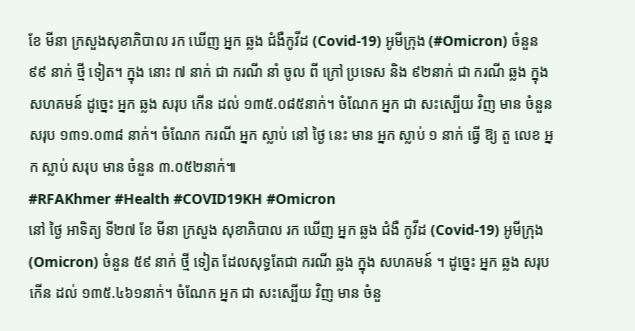ខែ មីនា ក្រសួងសុខាភិបាល រក ឃើញ អ្នក ឆ្លង ជំងឺកូវីដ (Covid-19) អូមីក្រុង (#Omicron) ចំនួន ៩៩ នាក់ ថ្មី ទៀត។ ក្នុង នោះ ៧ នាក់ ជា ករណី នាំ ចូល ពី ក្រៅ ប្រទេស និង ៩២នាក់ ជា ករណី ឆ្លង ក្នុង សហគមន៍ ដូច្នេះ អ្នក ឆ្លង សរុប កើន ដល់ ១៣៥.០៨៥នាក់។ ចំណែក អ្នក ជា សះស្បើយ វិញ មាន ចំនួន សរុប ១៣១.០៣៨ នាក់។ ចំណែក ករណី អ្នក ស្លាប់ នៅ ថ្ងៃ នេះ មាន អ្នក ស្លាប់ ១ នាក់ ធ្វើ ឱ្យ តួ លេខ អ្នក ស្លាប់ សរុប មាន ចំនួន ៣.០៥២នាក់៕
#RFAKhmer #Health #COVID19KH #Omicron
នៅ ថ្ងៃ អាទិត្យ ទី២៧ ខែ មីនា ក្រសួង សុខាភិបាល រក ឃើញ អ្នក ឆ្លង ជំងឺ កូវីដ (Covid-19) អូមីក្រុង (Omicron) ចំនួន ៥៩ នាក់ ថ្មី ទៀត ដែលសុទ្ធតែជា ករណី ឆ្លង ក្នុង សហគមន៍ ។ ដូច្នេះ អ្នក ឆ្លង សរុប កើន ដល់ ១៣៥.៤៦១នាក់។ ចំណែក អ្នក ជា សះស្បើយ វិញ មាន ចំនួ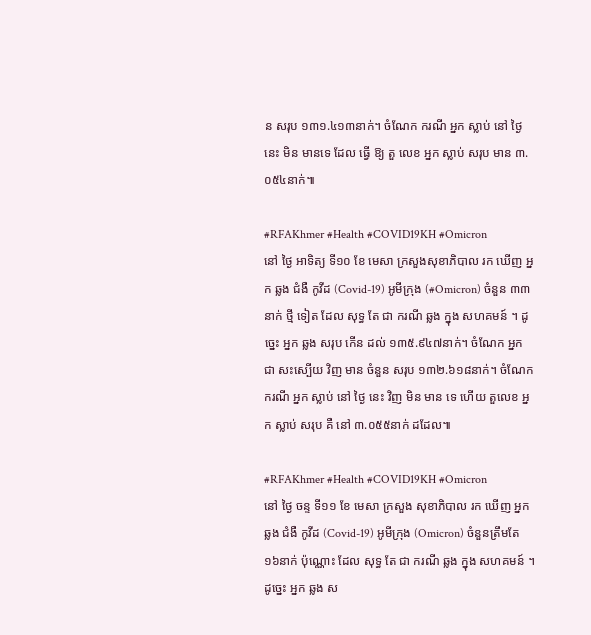ន សរុប ១៣១.៤១៣នាក់។ ចំណែក ករណី អ្នក ស្លាប់ នៅ ថ្ងៃ នេះ មិន មានទេ ដែល ធ្វើ ឱ្យ តួ លេខ អ្នក ស្លាប់ សរុប មាន ៣.០៥៤នាក់៕

#RFAKhmer #Health #COVID19KH #Omicron
នៅ ថ្ងៃ អាទិត្យ ទី១០ ខែ មេសា ក្រសួងសុខាភិបាល រក ឃើញ អ្នក ឆ្លង ជំងឺ កូវីដ (Covid-19) អូមីក្រុង (#Omicron) ចំនួន ៣៣នាក់ ថ្មី ទៀត ដែល សុទ្ធ តែ ជា ករណី ឆ្លង ក្នុង សហគមន៍ ។ ដូច្នេះ អ្នក ឆ្លង សរុប កើន ដល់ ១៣៥.៩៤៧នាក់។ ចំណែក អ្នក ជា សះស្បើយ វិញ មាន ចំនួន សរុប ១៣២.៦១៨នាក់។ ចំណែក ករណី អ្នក ស្លាប់ នៅ ថ្ងៃ នេះ វិញ មិន មាន ទេ ហើយ តួលេខ អ្នក ស្លាប់ សរុប គឺ នៅ ៣.០៥៥នាក់ ដដែល៕

#RFAKhmer #Health #COVID19KH #Omicron
នៅ ថ្ងៃ ចន្ទ ទី១១ ខែ មេសា ក្រសួង សុខាភិបាល រក ឃើញ អ្នក ឆ្លង ជំងឺ កូវីដ (Covid-19) អូមីក្រុង (Omicron) ចំនួនត្រឹមតែ ១៦នាក់ ប៉ុណ្ណោះ ដែល សុទ្ធ តែ ជា ករណី ឆ្លង ក្នុង សហគមន៍ ។ ដូច្នេះ អ្នក ឆ្លង ស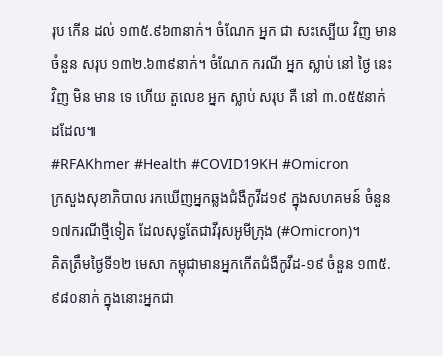រុប កើន ដល់ ១៣៥.៩៦៣នាក់។ ចំណែក អ្នក ជា សះស្បើយ វិញ មាន ចំនួន សរុប ១៣២.៦៣៩នាក់។ ចំណែក ករណី អ្នក ស្លាប់ នៅ ថ្ងៃ នេះ វិញ មិន មាន ទេ ហើយ តួលេខ អ្នក ស្លាប់ សរុប គឺ នៅ ៣.០៥៥នាក់ ដដែល៕
#RFAKhmer #Health #COVID19KH #Omicron
ក្រសួងសុខាភិបាល រកឃើញអ្នកឆ្លងជំងឺកូវីដ១៩ ក្នុងសហគមន៍ ចំនួន ១៧ករណីថ្មីទៀត ដែលសុទ្ធតែជាវីរុសអូមីក្រុង (#Omicron)។
គិតត្រឹមថ្ងៃទី១២ មេសា កម្ពុជាមានអ្នកកើតជំងឺកូវីដ-១៩ ចំនួន ១៣៥.៩៨០នាក់ ក្នុងនោះអ្នកជា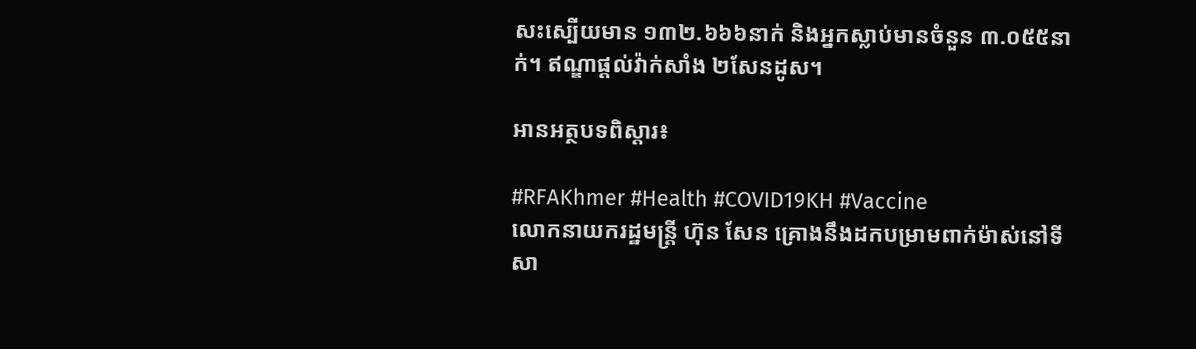សះស្បើយមាន ១៣២.៦៦៦នាក់ និងអ្នកស្លាប់មានចំនួន ៣.០៥៥នាក់។ ឥណ្ឌាផ្ដល់វ៉ាក់សាំង ២សែនដូស។

អានអត្ថបទពិស្តារ៖

#RFAKhmer #Health #COVID19KH #Vaccine
លោកនាយករដ្ឋមន្ត្រី ហ៊ុន សែន គ្រោងនឹងដកបម្រាមពាក់ម៉ាស់នៅទីសា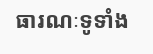ធារណៈទូទាំង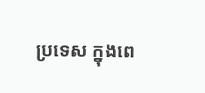ប្រទេស ក្នុងពេ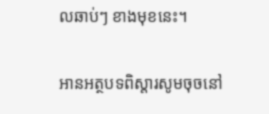លឆាប់ៗ ខាងមុខនេះ។

អានអត្ថបទពិស្តារសូមចុចនៅ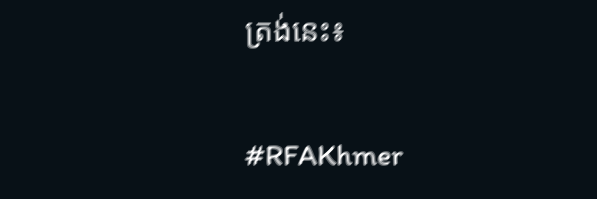ត្រង់នេះ៖

#RFAKhmer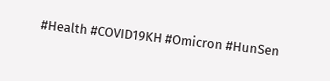#Health #COVID19KH #Omicron #HunSen